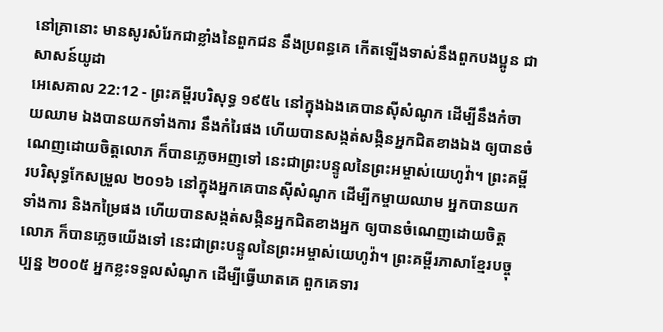នៅគ្រានោះ មានសូរសំរែកជាខ្លាំងនៃពួកជន នឹងប្រពន្ធគេ កើតឡើងទាស់នឹងពួកបងប្អូន ជាសាសន៍យូដា
អេសេគាល 22:12 - ព្រះគម្ពីរបរិសុទ្ធ ១៩៥៤ នៅក្នុងឯងគេបានស៊ីសំណូក ដើម្បីនឹងកំចាយឈាម ឯងបានយកទាំងការ នឹងកំរៃផង ហើយបានសង្កត់សង្កិនអ្នកជិតខាងឯង ឲ្យបានចំណេញដោយចិត្តលោភ ក៏បានភ្លេចអញទៅ នេះជាព្រះបន្ទូលនៃព្រះអម្ចាស់យេហូវ៉ា។ ព្រះគម្ពីរបរិសុទ្ធកែសម្រួល ២០១៦ នៅក្នុងអ្នកគេបានស៊ីសំណូក ដើម្បីកម្ចាយឈាម អ្នកបានយកទាំងការ និងកម្រៃផង ហើយបានសង្កត់សង្កិនអ្នកជិតខាងអ្នក ឲ្យបានចំណេញដោយចិត្តលោភ ក៏បានភ្លេចយើងទៅ នេះជាព្រះបន្ទូលនៃព្រះអម្ចាស់យេហូវ៉ា។ ព្រះគម្ពីរភាសាខ្មែរបច្ចុប្បន្ន ២០០៥ អ្នកខ្លះទទួលសំណូក ដើម្បីធ្វើឃាតគេ ពួកគេទារ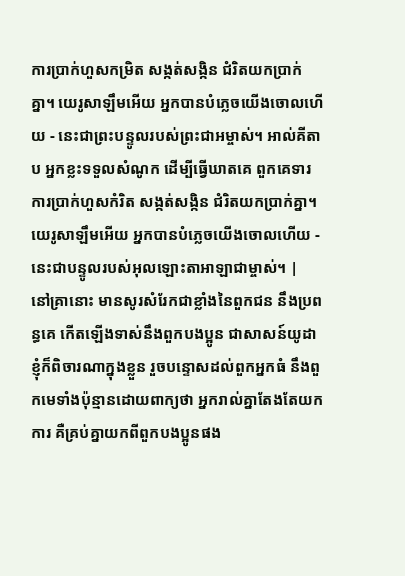ការប្រាក់ហួសកម្រិត សង្កត់សង្កិន ជំរិតយកប្រាក់គ្នា។ យេរូសាឡឹមអើយ អ្នកបានបំភ្លេចយើងចោលហើយ - នេះជាព្រះបន្ទូលរបស់ព្រះជាអម្ចាស់។ អាល់គីតាប អ្នកខ្លះទទួលសំណូក ដើម្បីធ្វើឃាតគេ ពួកគេទារការប្រាក់ហួសកំរិត សង្កត់សង្កិន ជំរិតយកប្រាក់គ្នា។ យេរូសាឡឹមអើយ អ្នកបានបំភ្លេចយើងចោលហើយ - នេះជាបន្ទូលរបស់អុលឡោះតាអាឡាជាម្ចាស់។ |
នៅគ្រានោះ មានសូរសំរែកជាខ្លាំងនៃពួកជន នឹងប្រពន្ធគេ កើតឡើងទាស់នឹងពួកបងប្អូន ជាសាសន៍យូដា
ខ្ញុំក៏ពិចារណាក្នុងខ្លួន រួចបន្ទោសដល់ពួកអ្នកធំ នឹងពួកមេទាំងប៉ុន្មានដោយពាក្យថា អ្នករាល់គ្នាតែងតែយកការ គឺគ្រប់គ្នាយកពីពួកបងប្អូនផង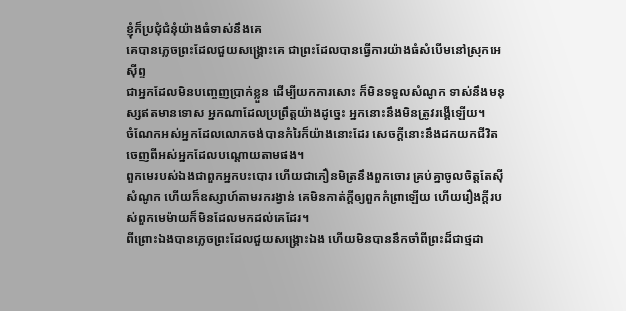ខ្ញុំក៏ប្រជុំជំនុំយ៉ាងធំទាស់នឹងគេ
គេបានភ្លេចព្រះដែលជួយសង្គ្រោះគេ ជាព្រះដែលបានធ្វើការយ៉ាងធំសំបើមនៅស្រុកអេស៊ីព្ទ
ជាអ្នកដែលមិនបញ្ចេញប្រាក់ខ្លួន ដើម្បីយកការសោះ ក៏មិនទទួលសំណូក ទាស់នឹងមនុស្សឥតមានទោស អ្នកណាដែលប្រព្រឹត្តយ៉ាងដូច្នេះ អ្នកនោះនឹងមិនត្រូវរង្គើឡើយ។
ចំណែកអស់អ្នកដែលលោភចង់បានកំរៃក៏យ៉ាងនោះដែរ សេចក្ដីនោះនឹងដកយកជីវិតចេញពីអស់អ្នកដែលបណ្តោយតាមផង។
ពួកមេរបស់ឯងជាពួកអ្នកបះបោរ ហើយជាភឿនមិត្រនឹងពួកចោរ គ្រប់គ្នាចូលចិត្តតែស៊ីសំណូក ហើយក៏ឧស្សាហ៍តាមរករង្វាន់ គេមិនកាត់ក្តីឲ្យពួកកំព្រាឡើយ ហើយរឿងក្តីរបស់ពួកមេម៉ាយក៏មិនដែលមកដល់គេដែរ។
ពីព្រោះឯងបានភ្លេចព្រះដែលជួយសង្គ្រោះឯង ហើយមិនបាននឹកចាំពីព្រះដ៏ជាថ្មដា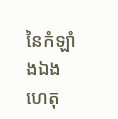នៃកំឡាំងឯង ហេតុ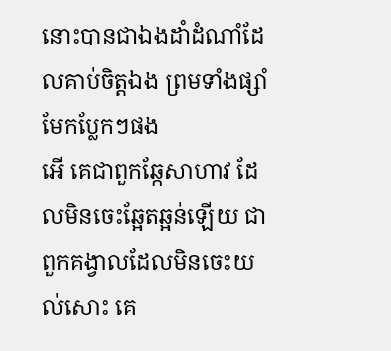នោះបានជាឯងដាំដំណាំដែលគាប់ចិត្តឯង ព្រមទាំងផ្សាំមែកប្លែកៗផង
អើ គេជាពួកឆ្កែសាហាវ ដែលមិនចេះឆ្អែតឆ្អន់ឡើយ ជាពួកគង្វាលដែលមិនចេះយល់សោះ គេ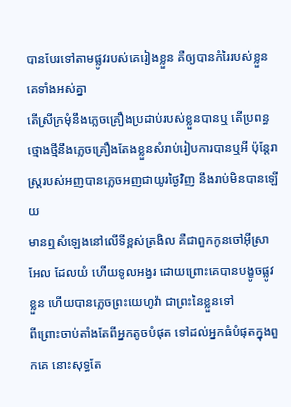បានបែរទៅតាមផ្លូវរបស់គេរៀងខ្លួន គឺឲ្យបានកំរៃរបស់ខ្លួនគេទាំងអស់គ្នា
តើស្រីក្រមុំនឹងភ្លេចគ្រឿងប្រដាប់របស់ខ្លួនបានឬ តើប្រពន្ធថ្មោងថ្មីនឹងភ្លេចគ្រឿងតែងខ្លួនសំរាប់រៀបការបានឬអី ប៉ុន្តែរាស្ត្ររបស់អញបានភ្លេចអញជាយូរថ្ងៃវិញ នឹងរាប់មិនបានឡើយ
មានឮសំឡេងនៅលើទីខ្ពស់ត្រងិល គឺជាពួកកូនចៅអ៊ីស្រាអែល ដែលយំ ហើយទូលអង្វរ ដោយព្រោះគេបានបង្ខូចផ្លូវខ្លួន ហើយបានភ្លេចព្រះយេហូវ៉ា ជាព្រះនៃខ្លួនទៅ
ពីព្រោះចាប់តាំងតែពីអ្នកតូចបំផុត ទៅដល់អ្នកធំបំផុតក្នុងពួកគេ នោះសុទ្ធតែ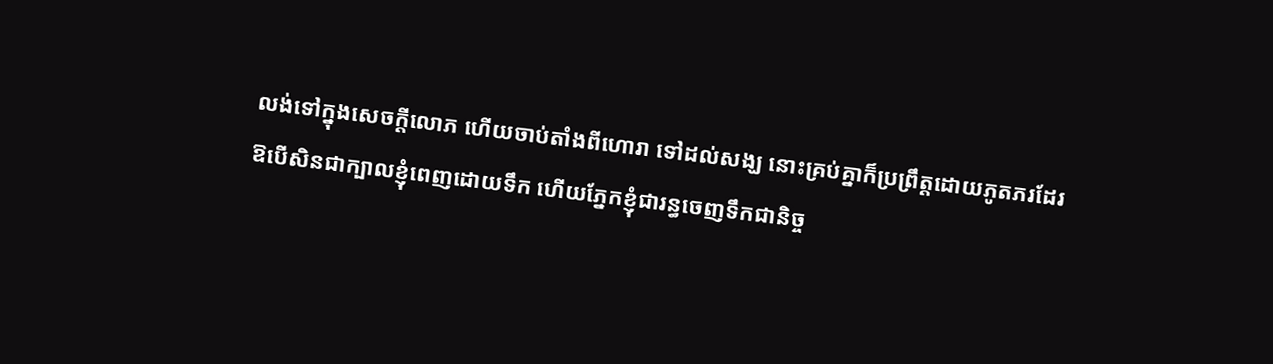លង់ទៅក្នុងសេចក្ដីលោភ ហើយចាប់តាំងពីហោរា ទៅដល់សង្ឃ នោះគ្រប់គ្នាក៏ប្រព្រឹត្តដោយភូតភរដែរ
ឱបើសិនជាក្បាលខ្ញុំពេញដោយទឹក ហើយភ្នែកខ្ញុំជារន្ធចេញទឹកជានិច្ច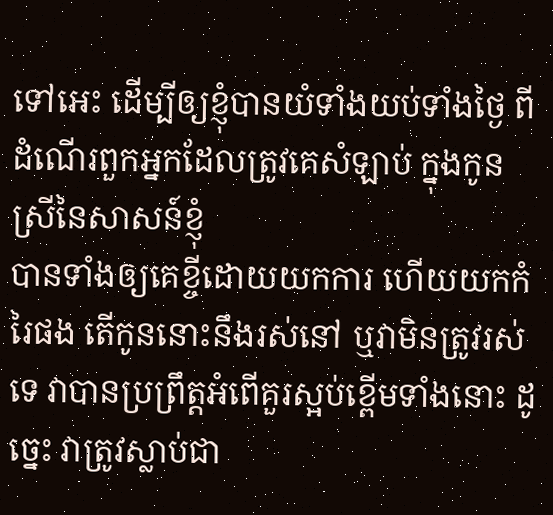ទៅអេះ ដើម្បីឲ្យខ្ញុំបានយំទាំងយប់ទាំងថ្ងៃ ពីដំណើរពួកអ្នកដែលត្រូវគេសំឡាប់ ក្នុងកូនស្រីនៃសាសន៍ខ្ញុំ
បានទាំងឲ្យគេខ្ចីដោយយកការ ហើយយកកំរៃផង តើកូននោះនឹងរស់នៅ ឬវាមិនត្រូវរស់ទេ វាបានប្រព្រឹត្តអំពើគួរស្អប់ខ្ពើមទាំងនោះ ដូច្នេះ វាត្រូវស្លាប់ជា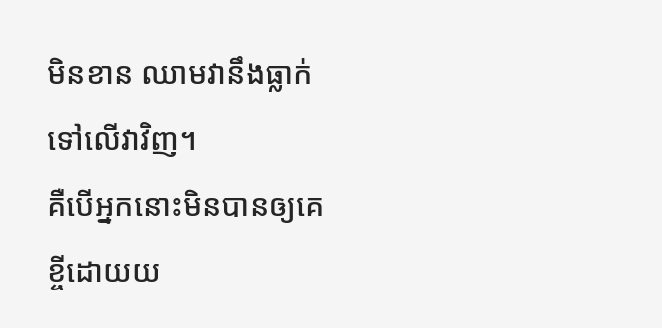មិនខាន ឈាមវានឹងធ្លាក់ទៅលើវាវិញ។
គឺបើអ្នកនោះមិនបានឲ្យគេខ្ចីដោយយ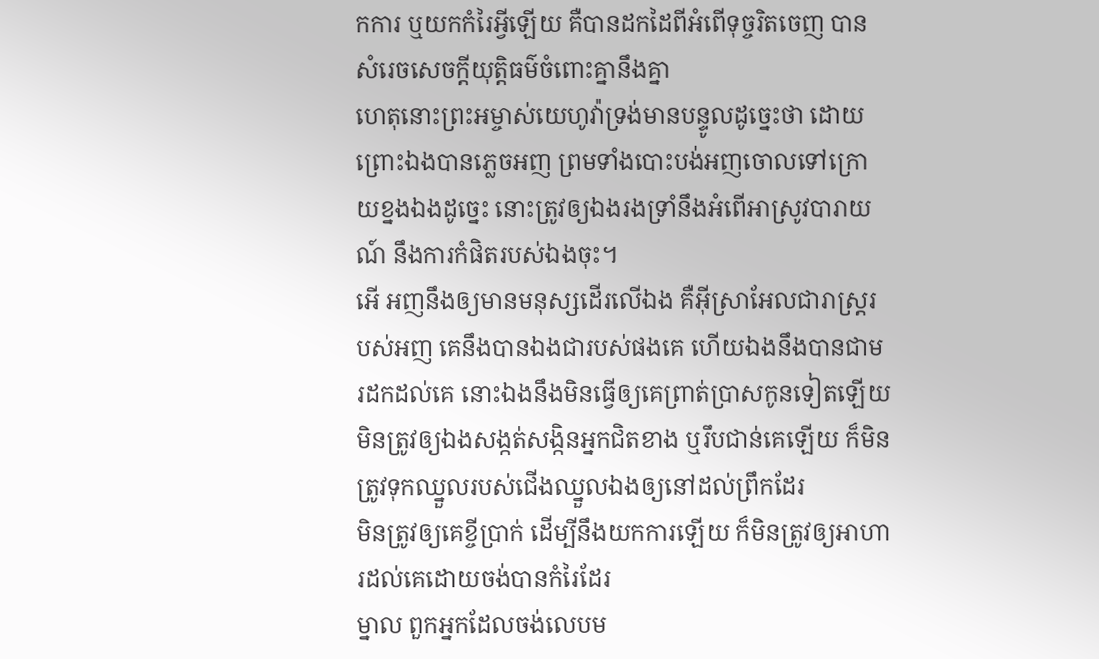កការ ឬយកកំរៃអ្វីឡើយ គឺបានដកដៃពីអំពើទុច្ចរិតចេញ បានសំរេចសេចក្ដីយុត្តិធម៌ចំពោះគ្នានឹងគ្នា
ហេតុនោះព្រះអម្ចាស់យេហូវ៉ាទ្រង់មានបន្ទូលដូច្នេះថា ដោយព្រោះឯងបានភ្លេចអញ ព្រមទាំងបោះបង់អញចោលទៅក្រោយខ្នងឯងដូច្នេះ នោះត្រូវឲ្យឯងរងទ្រាំនឹងអំពើអាស្រូវបារាយណ៍ នឹងការកំផិតរបស់ឯងចុះ។
អើ អញនឹងឲ្យមានមនុស្សដើរលើឯង គឺអ៊ីស្រាអែលជារាស្ត្ររបស់អញ គេនឹងបានឯងជារបស់ផងគេ ហើយឯងនឹងបានជាមរដកដល់គេ នោះឯងនឹងមិនធ្វើឲ្យគេព្រាត់ប្រាសកូនទៀតឡើយ
មិនត្រូវឲ្យឯងសង្កត់សង្កិនអ្នកជិតខាង ឬរឹបជាន់គេឡើយ ក៏មិនត្រូវទុកឈ្នួលរបស់ជើងឈ្នួលឯងឲ្យនៅដល់ព្រឹកដែរ
មិនត្រូវឲ្យគេខ្ចីប្រាក់ ដើម្បីនឹងយកការឡើយ ក៏មិនត្រូវឲ្យអាហារដល់គេដោយចង់បានកំរៃដែរ
ម្នាល ពួកអ្នកដែលចង់លេបម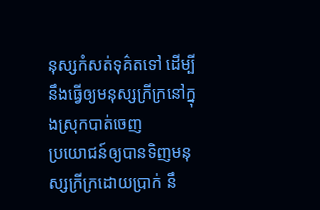នុស្សកំសត់ទុគ៌តទៅ ដើម្បីនឹងធ្វើឲ្យមនុស្សក្រីក្រនៅក្នុងស្រុកបាត់ចេញ
ប្រយោជន៍ឲ្យបានទិញមនុស្សក្រីក្រដោយប្រាក់ នឹ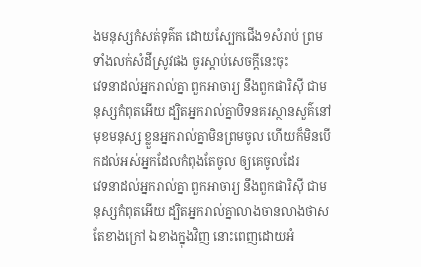ងមនុស្សកំសត់ទុគ៌ត ដោយស្បែកជើង១សំរាប់ ព្រមទាំងលក់សំដីស្រូវផង ចូរស្តាប់សេចក្ដីនេះចុះ
វេទនាដល់អ្នករាល់គ្នា ពួកអាចារ្យ នឹងពួកផារិស៊ី ជាមនុស្សកំពុតអើយ ដ្បិតអ្នករាល់គ្នាបិទនគរស្ថានសួគ៌នៅមុខមនុស្ស ខ្លួនអ្នករាល់គ្នាមិនព្រមចូល ហើយក៏មិនបើកដល់អស់អ្នកដែលកំពុងតែចូល ឲ្យគេចូលដែរ
វេទនាដល់អ្នករាល់គ្នា ពួកអាចារ្យ នឹងពួកផារិស៊ី ជាមនុស្សកំពុតអើយ ដ្បិតអ្នករាល់គ្នាលាងចានលាងថាសតែខាងក្រៅ ឯខាងក្នុងវិញ នោះពេញដោយអំ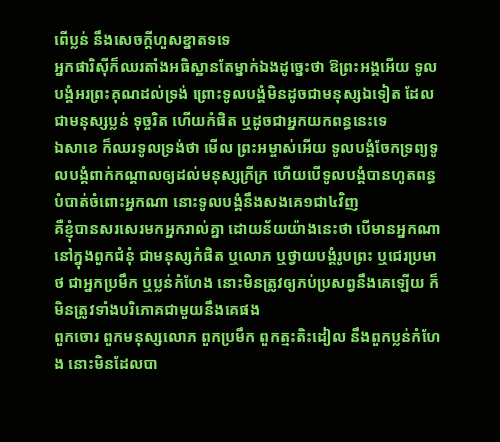ពើប្លន់ នឹងសេចក្ដីហួសខ្នាតទទេ
អ្នកផារិស៊ីក៏ឈរតាំងអធិស្ឋានតែម្នាក់ឯងដូច្នេះថា ឱព្រះអង្គអើយ ទូលបង្គំអរព្រះគុណដល់ទ្រង់ ព្រោះទូលបង្គំមិនដូចជាមនុស្សឯទៀត ដែលជាមនុស្សប្លន់ ទុច្ចរិត ហើយកំផិត ឬដូចជាអ្នកយកពន្ធនេះទេ
ឯសាខេ ក៏ឈរទូលទ្រង់ថា មើល ព្រះអម្ចាស់អើយ ទូលបង្គំចែកទ្រព្យទូលបង្គំពាក់កណ្តាលឲ្យដល់មនុស្សក្រីក្រ ហើយបើទូលបង្គំបានហូតពន្ធបំបាត់ចំពោះអ្នកណា នោះទូលបង្គំនឹងសងគេ១ជា៤វិញ
គឺខ្ញុំបានសរសេរមកអ្នករាល់គ្នា ដោយន័យយ៉ាងនេះថា បើមានអ្នកណានៅក្នុងពួកជំនុំ ជាមនុស្សកំផិត ឬលោភ ឬថ្វាយបង្គំរូបព្រះ ឬជេរប្រមាថ ជាអ្នកប្រមឹក ឬប្លន់កំហែង នោះមិនត្រូវឲ្យភប់ប្រសព្វនឹងគេឡើយ ក៏មិនត្រូវទាំងបរិភោគជាមួយនឹងគេផង
ពួកចោរ ពួកមនុស្សលោភ ពួកប្រមឹក ពួកត្មះតិះដៀល នឹងពួកប្លន់កំហែង នោះមិនដែលបា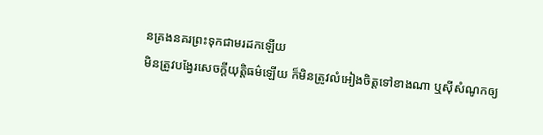នគ្រងនគរព្រះទុកជាមរដកឡើយ
មិនត្រូវបង្វែរសេចក្ដីយុត្តិធម៌ឡើយ ក៏មិនត្រូវលំអៀងចិត្តទៅខាងណា ឬស៊ីសំណូកឲ្យ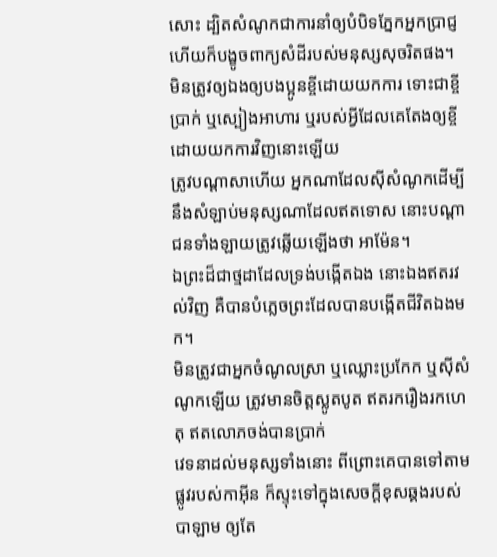សោះ ដ្បិតសំណូកជាការនាំឲ្យបំបិទភ្នែកអ្នកប្រាជ្ញ ហើយក៏បង្ខូចពាក្យសំដីរបស់មនុស្សសុចរិតផង។
មិនត្រូវឲ្យឯងឲ្យបងប្អូនខ្ចីដោយយកការ ទោះជាខ្ចីប្រាក់ ឬស្បៀងអាហារ ឬរបស់អ្វីដែលគេតែងឲ្យខ្ចីដោយយកការវិញនោះឡើយ
ត្រូវបណ្តាសាហើយ អ្នកណាដែលស៊ីសំណូកដើម្បីនឹងសំឡាប់មនុស្សណាដែលឥតទោស នោះបណ្តាជនទាំងឡាយត្រូវឆ្លើយឡើងថា អាម៉ែន។
ឯព្រះដ៏ជាថ្មដាដែលទ្រង់បង្កើតឯង នោះឯងឥតរវល់វិញ គឺបានបំភ្លេចព្រះដែលបានបង្កើតជីវិតឯងមក។
មិនត្រូវជាអ្នកចំណូលស្រា ឬឈ្លោះប្រកែក ឬស៊ីសំណូកឡើយ ត្រូវមានចិត្តស្លូតបូត ឥតរករឿងរកហេតុ ឥតលោភចង់បានប្រាក់
វេទនាដល់មនុស្សទាំងនោះ ពីព្រោះគេបានទៅតាមផ្លូវរបស់កាអ៊ីន ក៏ស្ទុះទៅក្នុងសេចក្ដីខុសឆ្គងរបស់បាឡាម ឲ្យតែ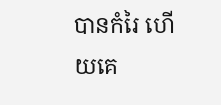បានកំរៃ ហើយគេ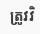ត្រូវវិ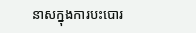នាសក្នុងការបះបោរ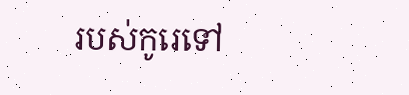របស់កូរេទៅ